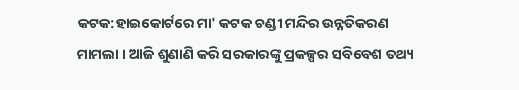କଟକ:ହାଇକୋର୍ଟରେ ମା' କଟକ ଚଣ୍ଡୀ ମନ୍ଦିର ଉନ୍ନତିକରଣ ମାମଲା । ଆଜି ଶୁଣାଣି କରି ସରକାରଙ୍କୁ ପ୍ରକଳ୍ପର ସବିବେଶ ତଥ୍ୟ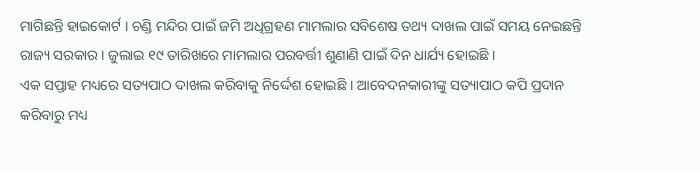ମାଗିଛନ୍ତି ହାଇକୋର୍ଟ । ଚଣ୍ଡି ମନ୍ଦିର ପାଇଁ ଜମି ଅଧିଗ୍ରହଣ ମାମଲାର ସବିଶେଷ ତଥ୍ୟ ଦାଖଲ ପାଇଁ ସମୟ ନେଇଛନ୍ତି ରାଜ୍ୟ ସରକାର । ଜୁଲାଇ ୧୯ ତାରିଖରେ ମାମଲାର ପରବର୍ତ୍ତୀ ଶୁଣାଣି ପାଇଁ ଦିନ ଧାର୍ଯ୍ୟ ହୋଇଛି ।
ଏକ ସପ୍ତାହ ମଧ୍ୟରେ ସତ୍ୟପାଠ ଦାଖଲ କରିବାକୁ ନିର୍ଦ୍ଦେଶ ହୋଇଛି । ଆବେଦନକାରୀଙ୍କୁ ସତ୍ୟାପାଠ କପି ପ୍ରଦାନ କରିବାରୁ ମଧ୍ୟ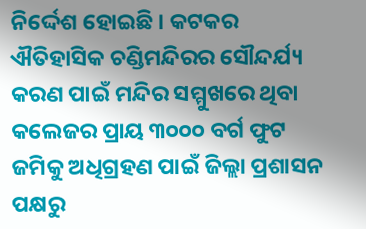ନିର୍ଦ୍ଦେଶ ହୋଇଛି । କଟକର ଐତିହାସିକ ଚଣ୍ଡିମନ୍ଦିରର ସୌନ୍ଦର୍ଯ୍ୟ କରଣ ପାଇଁ ମନ୍ଦିର ସମ୍ମୁଖରେ ଥିବା କଲେଜର ପ୍ରାୟ ୩୦୦୦ ବର୍ଗ ଫୁଟ ଜମିକୁ ଅଧିଗ୍ରହଣ ପାଇଁ ଜିଲ୍ଲା ପ୍ରଶାସନ ପକ୍ଷରୁ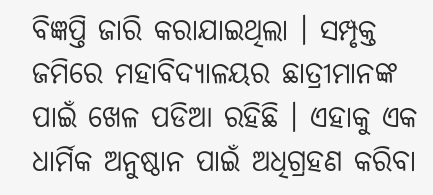ବିଜ୍ଞପ୍ତି ଜାରି କରାଯାଇଥିଲା । ସମ୍ପୃକ୍ତ ଜମିରେ ମହାବିଦ୍ୟାଳୟର ଛାତ୍ରୀମାନଙ୍କ ପାଇଁ ଖେଳ ପଡିଆ ରହିଛି । ଏହାକୁ ଏକ ଧାର୍ମିକ ଅନୁଷ୍ଠାନ ପାଇଁ ଅଧିଗ୍ରହଣ କରିବା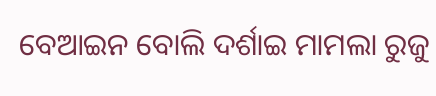ବେଆଇନ ବୋଲି ଦର୍ଶାଇ ମାମଲା ରୁଜୁ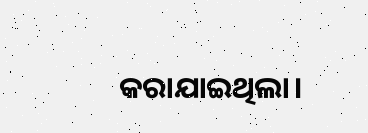କରାଯାଇଥିଲା।